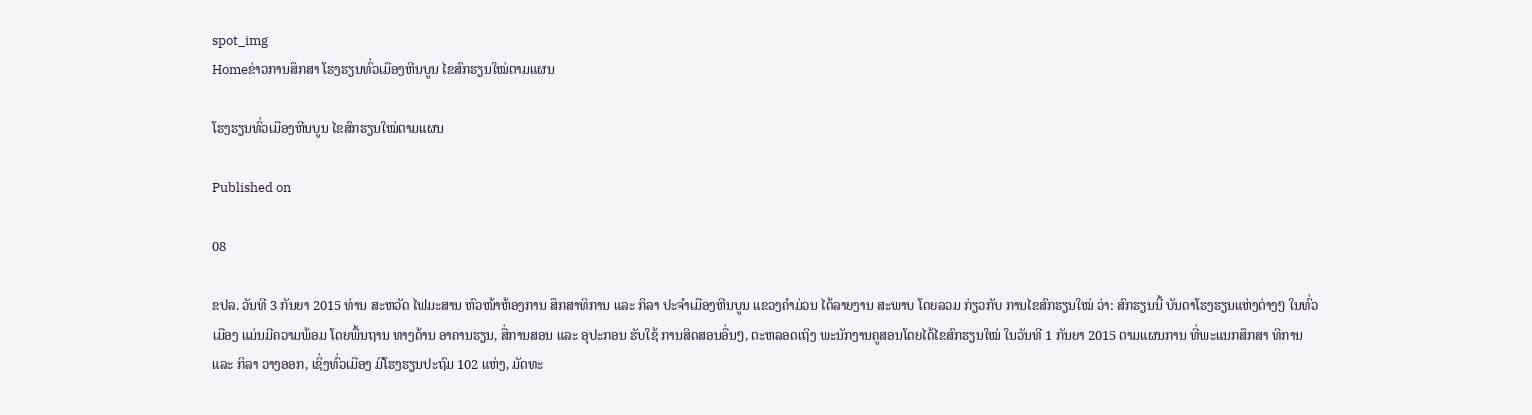spot_img
Homeຂ່າວການສຶກສາ ໂຮງຮຽນທົ່ວເມືອງຫີນບູນ ໄຂສົກຮຽນໃໝ່ຕາມແຜນ

ໂຮງຮຽນທົ່ວເມືອງຫີນບູນ ໄຂສົກຮຽນໃໝ່ຕາມແຜນ

Published on

08

ຂປລ. ວັນທີ 3 ກັນຍາ 2015 ທ່ານ ສະຫວັດ ໄຟມະສານ ຫົວໜ້າຫ້ອງການ ສຶກສາທິການ ແລະ ກິລາ ປະຈໍາເມືອງຫີນບູນ ແຂວງຄຳມ່ວນ ໄດ້ລາຍງານ ສະພາບ ໂດຍລວມ ກ່ຽວກັບ ການໄຂສົກຮຽນໃໝ່ ວ່າ: ສົກຮຽນນີ້ ບັນດາໂຮງຮຽນແຫ່ງຕ່າງໆ ໃນທົ່ວເມືອງ ແມ່ນມີຄວາມພ້ອມ ໂດຍພື້ນຖານ ທາງດ້ານ ອາຄານຮຽນ, ສື່ການສອນ ແລະ ອຸປະກອນ ຮັບໃຊ້ ການສິດສອນອື່ນໆ, ຕະຫລອດເຖິງ ພະນັກງານຄູສອນໂດຍໄດ້ໄຂສົກຮຽນໃໝ່ ໃນວັນທີ 1 ກັນຍາ 2015 ຕາມແຜນການ ທີ່ພະແນກສຶກສາ ທິການ ແລະ ກິລາ ວາງອອກ, ເຊິ່ງທົ່ວເມືອງ ມີໂຮງຮຽນປະຖົມ 102 ແຫ່ງ, ມັດທະ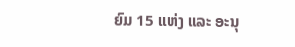ຍົມ 15 ແຫ່ງ ແລະ ອະນຸ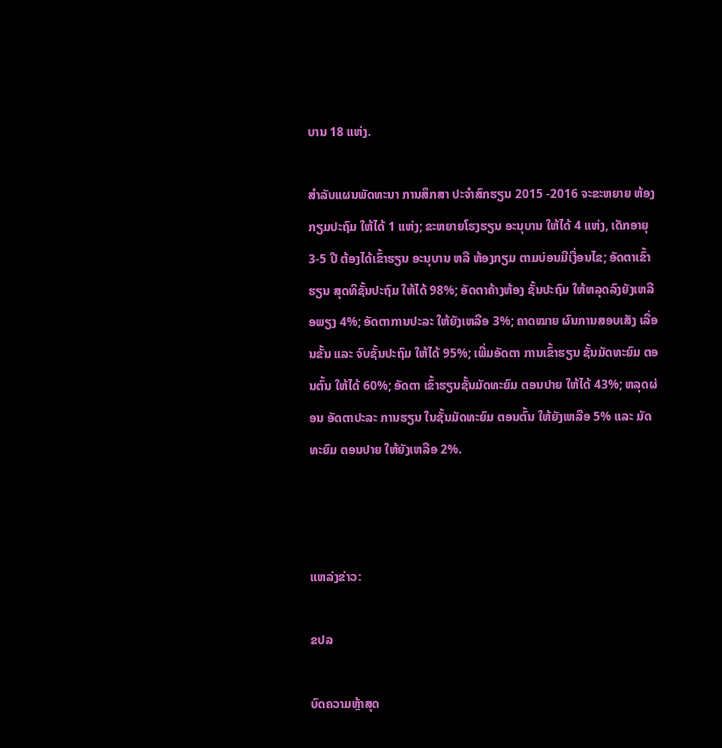ບານ 18 ແຫ່ງ.

ສຳລັບແຜນພັດທະນາ ການສຶກສາ ປະຈໍາສົກຮຽນ 2015 -2016 ຈະຂະຫຍາຍ ຫ້ອງກຽມປະຖົມ ໃຫ້ໄດ້ 1 ແຫ່ງ; ຂະຫຍາຍໂຮງຮຽນ ອະນຸບານ ໃຫ້ໄດ້ 4 ແຫ່ງ, ເດັກອາຍຸ 3-5 ປີ ຕ້ອງໄດ້ເຂົ້າຮຽນ ອະນຸບານ ຫລື ຫ້ອງກຽມ ຕາມບ່ອນມີເງື່ອນໄຂ; ອັດຕາເຂົ້າຮຽນ ສຸດທິຊັ້ນປະຖົມ ໃຫ້ໄດ້ 98%; ອັດຕາຄ້າງຫ້ອງ ຊັ້ນປະຖົມ ໃຫ້ຫລຸດລົງຍັງເຫລືອພຽງ 4%; ອັດຕາການປະລະ ໃຫ້ຍັງເຫລືອ 3%; ຄາດໝາຍ ຜົນການສອບເສັງ ເລື່ອນຂັ້ນ ແລະ ຈົບຊັ້ນປະຖົມ ໃຫ້ໄດ້ 95%; ເພີ່ມອັດຕາ ການເຂົ້າຮຽນ ຊັ້ນມັດທະຍົມ ຕອນຕົ້ນ ໃຫ້ໄດ້ 60%; ອັດຕາ ເຂົ້າຮຽນຊັ້ນມັດທະຍົມ ຕອນປາຍ ໃຫ້ໄດ້ 43%; ຫລຸດຜ່ອນ ອັດຕາປະລະ ການຮຽນ ໃນຊັ້ນມັດທະຍົມ ຕອນຕົ້ນ ໃຫ້ຍັງເຫລືອ 5% ແລະ ມັດທະຍົມ ຕອນປາຍ ໃຫ້ຍັງເຫລືອ 2%.



ແຫລ່ງຂ່າວ:

ຂປລ

ບົດຄວາມຫຼ້າສຸດ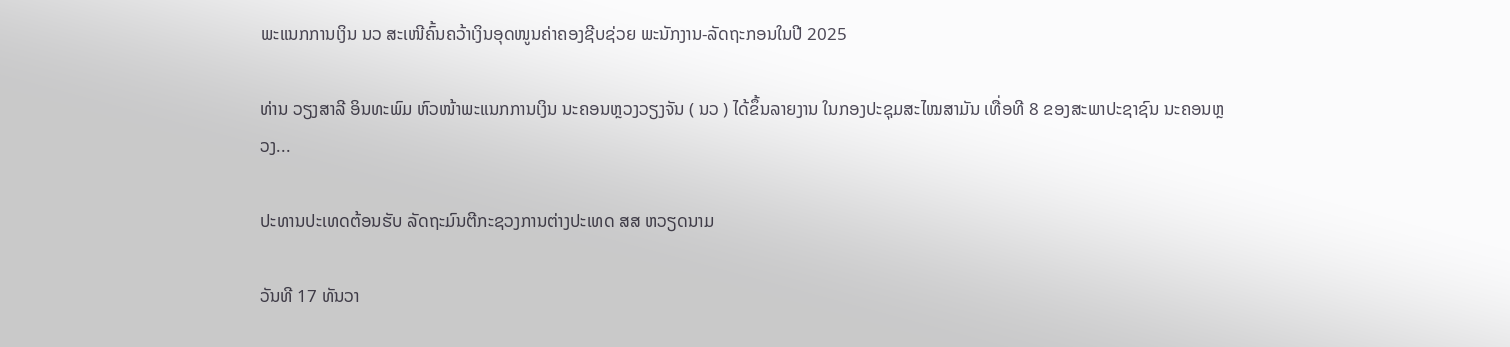ພະແນກການເງິນ ນວ ສະເໜີຄົ້ນຄວ້າເງິນອຸດໜູນຄ່າຄອງຊີບຊ່ວຍ ພະນັກງານ-ລັດຖະກອນໃນປີ 2025

ທ່ານ ວຽງສາລີ ອິນທະພົມ ຫົວໜ້າພະແນກການເງິນ ນະຄອນຫຼວງວຽງຈັນ ( ນວ ) ໄດ້ຂຶ້ນລາຍງານ ໃນກອງປະຊຸມສະໄໝສາມັນ ເທື່ອທີ 8 ຂອງສະພາປະຊາຊົນ ນະຄອນຫຼວງ...

ປະທານປະເທດຕ້ອນຮັບ ລັດຖະມົນຕີກະຊວງການຕ່າງປະເທດ ສສ ຫວຽດນາມ

ວັນທີ 17 ທັນວາ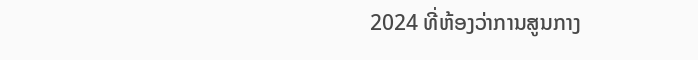2024 ທີ່ຫ້ອງວ່າການສູນກາງ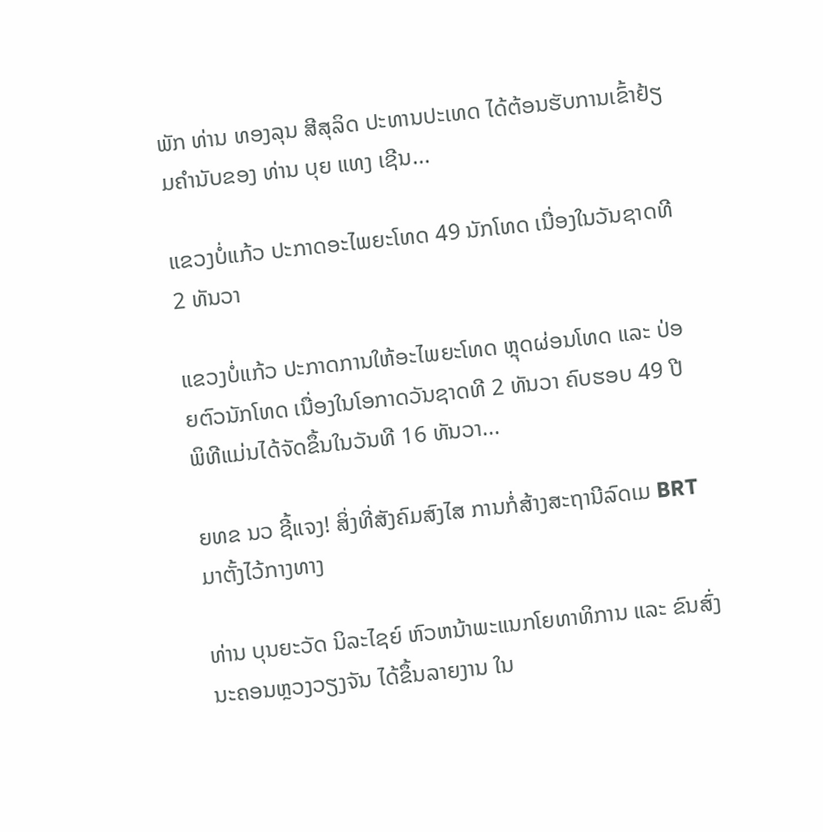ພັກ ທ່ານ ທອງລຸນ ສີສຸລິດ ປະທານປະເທດ ໄດ້ຕ້ອນຮັບການເຂົ້າຢ້ຽມຄຳນັບຂອງ ທ່ານ ບຸຍ ແທງ ເຊີນ...

ແຂວງບໍ່ແກ້ວ ປະກາດອະໄພຍະໂທດ 49 ນັກໂທດ ເນື່ອງໃນວັນຊາດທີ 2 ທັນວາ

ແຂວງບໍ່ແກ້ວ ປະກາດການໃຫ້ອະໄພຍະໂທດ ຫຼຸດຜ່ອນໂທດ ແລະ ປ່ອຍຕົວນັກໂທດ ເນື່ອງໃນໂອກາດວັນຊາດທີ 2 ທັນວາ ຄົບຮອບ 49 ປີ ພິທີແມ່ນໄດ້ຈັດຂຶ້ນໃນວັນທີ 16 ທັນວາ...

ຍທຂ ນວ ຊີ້ແຈງ! ສິ່ງທີ່ສັງຄົມສົງໄສ ການກໍ່ສ້າງສະຖານີລົດເມ BRT ມາຕັ້ງໄວ້ກາງທາງ

ທ່ານ ບຸນຍະວັດ ນິລະໄຊຍ໌ ຫົວຫນ້າພະແນກໂຍທາທິການ ແລະ ຂົນສົ່ງ ນະຄອນຫຼວງວຽງຈັນ ໄດ້ຂຶ້ນລາຍງານ ໃນ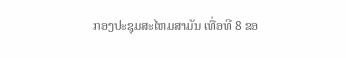ກອງປະຊຸມສະໄຫມສາມັນ ເທື່ອທີ 8 ຂອ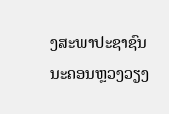ງສະພາປະຊາຊົນ ນະຄອນຫຼວງວຽງ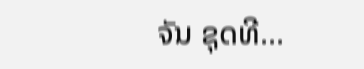ຈັນ ຊຸດທີ...